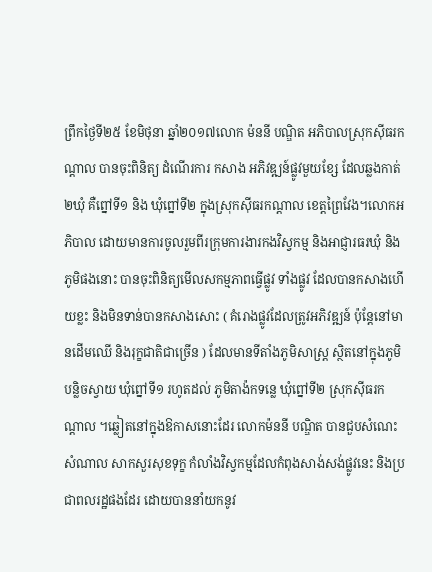ព្រឹកថ្ងៃទី២៥ ខែមិថុនា ឆ្នាំ២០១៧លោក ម៉ននី បណ្ឌិត អភិបាលស្រុកស៊ីធរកណ្ដាល បានចុះពិនិត្យ ដំណើរការ កសាង អភិវឌ្ឍន៍ផ្លូវមួយខ្សែ ដែលឆ្លងកាត់២ឃុំ គឺព្នៅទី១ និង ឃុំព្នៅទី២ ក្នុងស្រុកស៊ីធរកណ្ដាល ខេត្តព្រៃវែង។លោកអភិបាល ដោយមានការចូលរួមពីរក្រុមការងារកងវិស្វកម្ម និងអាជ្ញារធរឃុំ និងភូមិផងនោះ បានចុះពិនិត្យមើលសកម្មភាពធ្វើផ្លូវ ទាំងផ្លូវ ដែលបានកសាងហើយខ្លះ និងមិនទាន់បានកសាងសោះ ( គំរោងផ្លូវដែលត្រូវអភិវឌ្ឍន៍ ប៉ុន្តែនៅមានដើមឈើ និងរុក្ខជាតិជាច្រើន ) ដែលមានទីតាំងភូមិសាស្រ្ត ស្ថិតនៅក្នុងភូមិបន្លិចស្វាយ ឃុំព្នៅទី១ រហូតដល់ ភូមិតាង៉កទន្លេ ឃុំព្នៅទី២ ស្រុកស៊ីធរកណ្តាល ។ឆ្លៀតនៅក្នុងឱកាសនោះដែរ លោកម៉ននី បណ្ឌិត បានជួបសំណេះសំណាល សាកសួរសុខទុក្ខ កំលាំងវិស្វកម្មដែលកំពុងសាង់សង់ផ្លូវនេះ និងប្រជាពលរដ្ឋផងដែរ ដោយបាននាំយកនូវ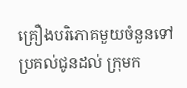គ្រឿងបរិភោគមួយចំនួនទៅប្រគល់ជូនដល់ ក្រុមក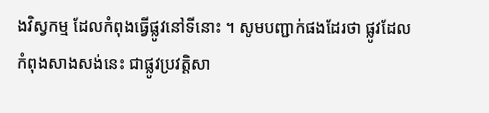ងវិស្វកម្ម ដែលកំពុងធ្វើផ្លូវនៅទីនោះ ។ សូមបញ្ជាក់ផងដែរថា ផ្លូវដែលកំពុងសាងសង់នេះ ជាផ្លូវប្រវត្តិសា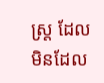ស្រ្ត ដែលមិនដែល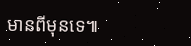មានពីមុនទេ៕